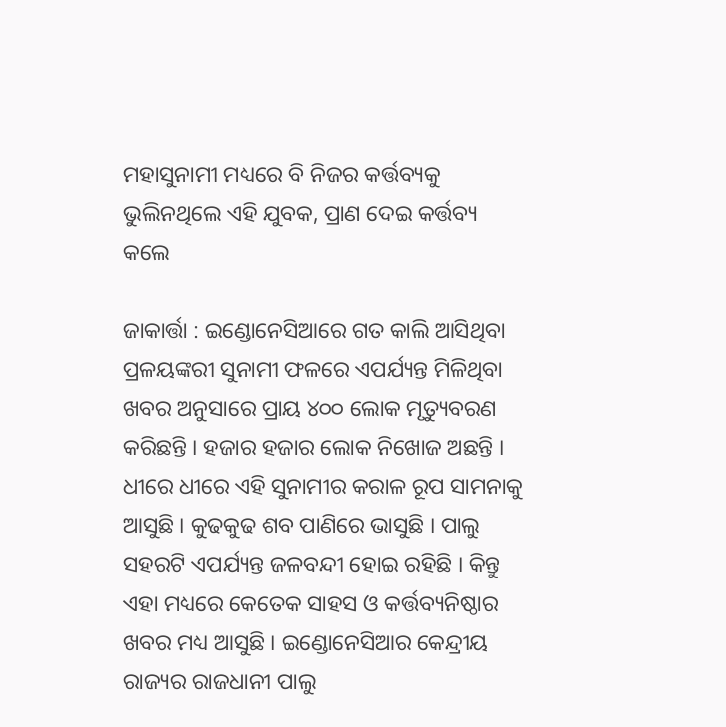ମହାସୁନାମୀ ମଧ୍ୟରେ ବି ନିଜର କର୍ତ୍ତବ୍ୟକୁ ଭୁଲିନଥିଲେ ଏହି ଯୁବକ, ପ୍ରାଣ ଦେଇ କର୍ତ୍ତବ୍ୟ କଲେ

ଜାକାର୍ତ୍ତା : ଇଣ୍ଡୋନେସିଆରେ ଗତ କାଲି ଆସିଥିବା ପ୍ରଳୟଙ୍କରୀ ସୁନାମୀ ଫଳରେ ଏପର୍ଯ୍ୟନ୍ତ ମିଳିଥିବା ଖବର ଅନୁସାରେ ପ୍ରାୟ ୪୦୦ ଲୋକ ମୃତ୍ୟୁବରଣ କରିଛନ୍ତି । ହଜାର ହଜାର ଲୋକ ନିଖୋଜ ଅଛନ୍ତି । ଧୀରେ ଧୀରେ ଏହି ସୁନାମୀର କରାଳ ରୂପ ସାମନାକୁ ଆସୁଛି । କୁଢକୁଢ ଶବ ପାଣିରେ ଭାସୁଛି । ପାଲୁ ସହରଟି ଏପର୍ଯ୍ୟନ୍ତ ଜଳବନ୍ଦୀ ହୋଇ ରହିଛି । କିନ୍ତୁ ଏହା ମଧ୍ୟରେ କେତେକ ସାହସ ଓ କର୍ତ୍ତବ୍ୟନିଷ୍ଠାର ଖବର ମଧ୍ୟ ଆସୁଛି । ଇଣ୍ଡୋନେସିଆର କେନ୍ଦ୍ରୀୟ ରାଜ୍ୟର ରାଜଧାନୀ ପାଲୁ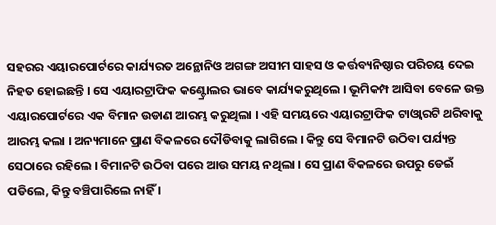ସହରର ଏୟାରପୋର୍ଟରେ କାର୍ଯ୍ୟରତ ଅନ୍ଥୋନିଓ ଅଗଙ୍ଗ ଅସୀମ ସାହସ ଓ କର୍ତ୍ତବ୍ୟନିଷ୍ଠାର ପରିଚୟ ଦେଇ ନିହତ ହୋଇଛନ୍ତି । ସେ ଏୟାରଟ୍ରାଫିକ କଣ୍ଟ୍ରୋଲର ଭାବେ କାର୍ଯ୍ୟକରୁଥିଲେ । ଭୂମିକମ୍ପ ଆସିବା ବେଳେ ଉକ୍ତ ଏୟାରପୋର୍ଟରେ ଏକ ବିମାନ ଉଡାଣ ଆରମ୍ଭ କରୁଥିଲା । ଏହି ସମୟରେ ଏୟାରଟ୍ରାଫିକ ଟାଓ୍ଵାରଟି ଥରିବାକୁ ଆରମ୍ଭ କଲା । ଅନ୍ୟମାନେ ପ୍ରାଣ ବିକଳରେ ଦୌଡିବାକୁ ଲାଗିଲେ । କିନ୍ତୁ ସେ ବିମାନଟି ଉଠିବା ପର୍ଯ୍ୟନ୍ତ ସେଠାରେ ରହିଲେ । ବିମାନଟି ଉଠିବା ପରେ ଆଉ ସମୟ ନଥିଲା । ସେ ପ୍ରାଣ ବିକଳରେ ଉପରୁ ଡେଇଁ ପଡିଲେ, କିନ୍ତୁ ବଞ୍ଚିପାରିଲେ ନାହିଁ ।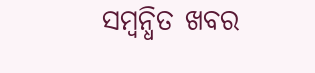ସମ୍ବନ୍ଧିତ ଖବର